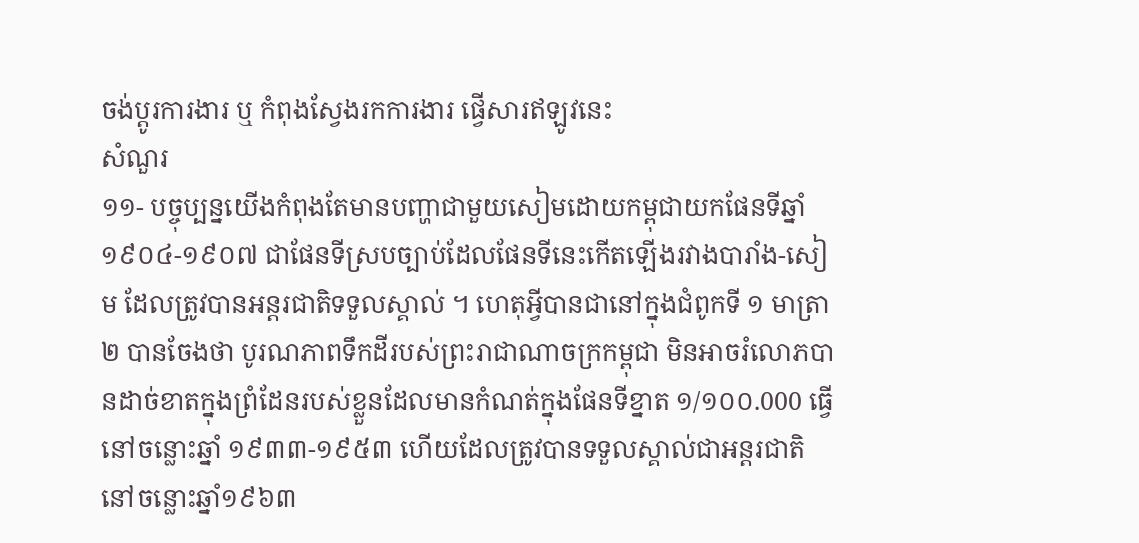ចង់ប្តូរការងារ ឬ កំពុងស្វែងរកការងារ ផ្វើសារឥឡូវនេះ
សំណួរ
១១- បច្ចុប្បន្នយើងកំពុងតែមានបញ្ហាជាមួយសៀមដោយកម្ពុជាយកផែនទីឆ្នាំ១៩០៤-១៩០៧ ជាផែនទីស្របច្បាប់ដែលផែនទីនេះកើតឡើងរវាងបារាំង-សៀម ដែលត្រូវបានអន្តរជាតិទទួលស្គាល់ ។ ហេតុអ្វីបានជានៅក្នុងជំពូកទី ១ មាត្រា ២ បានចែងថា បូរណភាពទឹកដីរបស់ព្រះរាជាណាចក្រកម្ពុជា មិនអាចរំលោភបានដាច់ខាតក្នុងព្រំដែនរបស់ខ្លួនដែលមានកំណត់ក្នុងផែនទីខ្នាត ១/១០០.000 ធ្វើនៅចន្លោះឆ្នាំ ១៩៣៣-១៩៥៣ ហើយដែលត្រូវបានទទួលស្គាល់ជាអន្តរជាតិ នៅចន្លោះឆ្នាំ១៩៦៣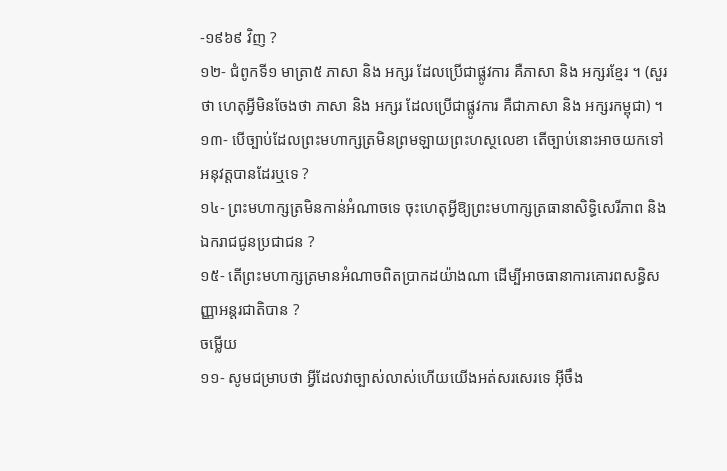-១៩៦៩ វិញ ?
១២- ជំពូកទី១ មាត្រា៥ ភាសា និង អក្សរ ដែលប្រើជាផ្លូវការ គឺភាសា និង អក្សរខ្មែរ ។ (សួរថា ហេតុអ្វីមិនចែងថា ភាសា និង អក្សរ ដែលប្រើជាផ្លូវការ គឺជាភាសា និង អក្សរកម្ពុជា) ។
១៣- បើច្បាប់ដែលព្រះមហាក្សត្រមិនព្រមឡាយព្រះហស្ថលេខា តើច្បាប់នោះអាចយកទៅអនុវត្តបានដែរឬទេ ?
១៤- ព្រះមហាក្សត្រមិនកាន់អំណាចទេ ចុះហេតុអ្វីឱ្យព្រះមហាក្សត្រធានាសិទ្ធិសេរីភាព និងឯករាជជូនប្រជាជន ?
១៥- តើព្រះមហាក្សត្រមានអំណាចពិតប្រាកដយ៉ាងណា ដើម្បីអាចធានាការគោរពសន្ធិសញ្ញាអន្តរជាតិបាន ?
ចម្លើយ
១១- សូមជម្រាបថា អ្វីដែលវាច្បាស់លាស់ហើយយើងអត់សរសេរទេ អ៊ីចឹង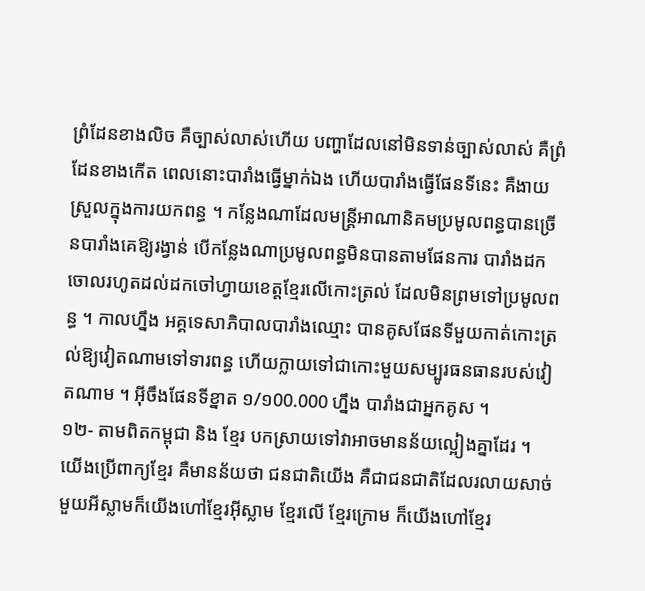ព្រំដែនខាងលិច គឺច្បាស់លាស់ហើយ បញ្ហាដែលនៅមិនទាន់ច្បាស់លាស់ គឺព្រំដែនខាងកើត ពេលនោះបារាំងធ្វើម្នាក់ឯង ហើយបារាំងធ្វើផែនទីនេះ គឺងាយស្រួលក្នុងការយកពន្ធ ។ កន្លែងណាដែលមន្ត្រីអាណានិគមប្រមូលពន្ធបានច្រើនបារាំងគេឱ្យរង្វាន់ បើកន្លែងណាប្រមូលពន្ធមិនបានតាមផែនការ បារាំងដកចោលរហូតដល់ដកចៅហ្វាយខេត្តខ្មែរលើកោះត្រល់ ដែលមិនព្រមទៅប្រមូលពន្ធ ។ កាលហ្នឹង អគ្គទេសាភិបាលបារាំងឈ្មោះ បានគូសផែនទីមួយកាត់កោះត្រល់ឱ្យវៀតណាមទៅទារពន្ធ ហើយក្លាយទៅជាកោះមួយសម្បូរធនធានរបស់វៀតណាម ។ អ៊ីចឹងផែនទីខ្នាត ១/១00.000 ហ្នឹង បារាំងជាអ្នកគូស ។
១២- តាមពិតកម្ពុជា និង ខ្មែរ បកស្រាយទៅវាអាចមានន័យល្អៀងគ្នាដែរ ។ យើងប្រើពាក្យខ្មែរ គឺមានន័យថា ជនជាតិយើង គឺជាជនជាតិដែលរលាយសាច់មួយអីស្លាមក៏យើងហៅខ្មែរអ៊ីស្លាម ខ្មែរលើ ខ្មែរក្រោម ក៏យើងហៅខ្មែរ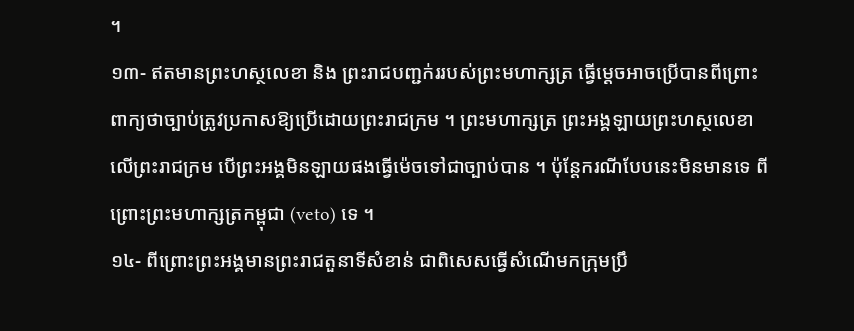។
១៣- ឥតមានព្រះហស្ថលេខា និង ព្រះរាជបញ្ជក់ររបស់ព្រះមហាក្សត្រ ធ្វើម្ដេចអាចប្រើបានពីព្រោះ ពាក្យថាច្បាប់ត្រូវប្រកាសឱ្យប្រើដោយព្រះរាជក្រម ។ ព្រះមហាក្សត្រ ព្រះអង្គឡាយព្រះហស្ថលេខាលើព្រះរាជក្រម បើព្រះអង្គមិនឡាយផងធ្វើម៉េចទៅជាច្បាប់បាន ។ ប៉ុន្តែករណីបែបនេះមិនមានទេ ពីព្រោះព្រះមហាក្សត្រកម្ពុជា (veto) ទេ ។
១៤- ពីព្រោះព្រះអង្គមានព្រះរាជតួនាទីសំខាន់ ជាពិសេសធ្វើសំណើមកក្រុមប្រឹ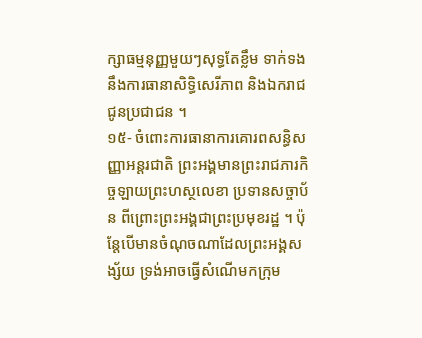ក្សាធម្មនុញ្ញមួយៗសុទ្ធតែខ្លឹម ទាក់ទងនឹងការធានាសិទ្ធិសេរីភាព និងឯករាជជូនប្រជាជន ។
១៥- ចំពោះការធានាការគោរពសន្ធិសញ្ញាអន្តរជាតិ ព្រះអង្គមានព្រះរាជភារកិច្ចឡាយព្រះហស្ថលេខា ប្រទានសច្ចាប័ន ពីព្រោះព្រះអង្គជាព្រះប្រមុខរដ្ឋ ។ ប៉ុន្តែបើមានចំណុចណាដែលព្រះអង្គសង្ស័យ ទ្រង់អាចធ្វើសំណើមកក្រុម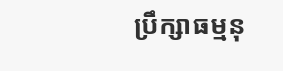ប្រឹក្សាធម្មនុ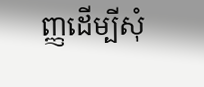ញ្ញដើម្បីសុំ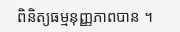ពិនិត្យធម្មនុញ្ញភាពបាន ។